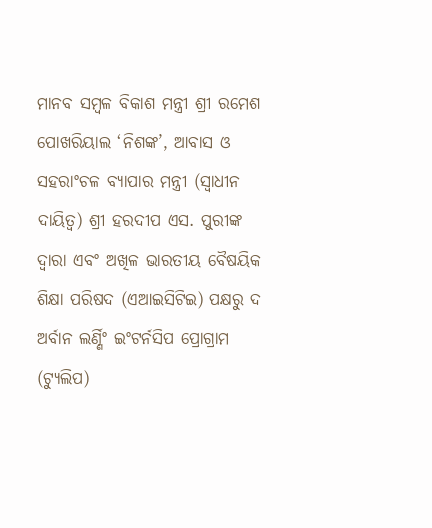ମାନବ ସମ୍ବଳ ବିକାଶ ମନ୍ତ୍ରୀ ଶ୍ରୀ ରମେଶ ପୋଖରିୟାଲ ‘ନିଶଙ୍କ’, ଆବାସ ଓ ସହରାଂଚଳ ବ୍ୟାପାର ମନ୍ତ୍ରୀ (ସ୍ୱାଧୀନ ଦାୟିତ୍ୱ) ଶ୍ରୀ ହରଦୀପ ଏସ. ପୁରୀଙ୍କ ଦ୍ୱାରା ଏବଂ ଅଖିଳ ଭାରତୀୟ ବୈଷୟିକ ଶିକ୍ଷା ପରିଷଦ (ଏଆଇସିଟିଇ) ପକ୍ଷରୁ ଦ ଅର୍ବାନ ଲର୍ଣ୍ଣିଂ ଇଂଟର୍ନସିପ ପ୍ରୋଗ୍ରାମ (ଟ୍ୟୁଲିପ)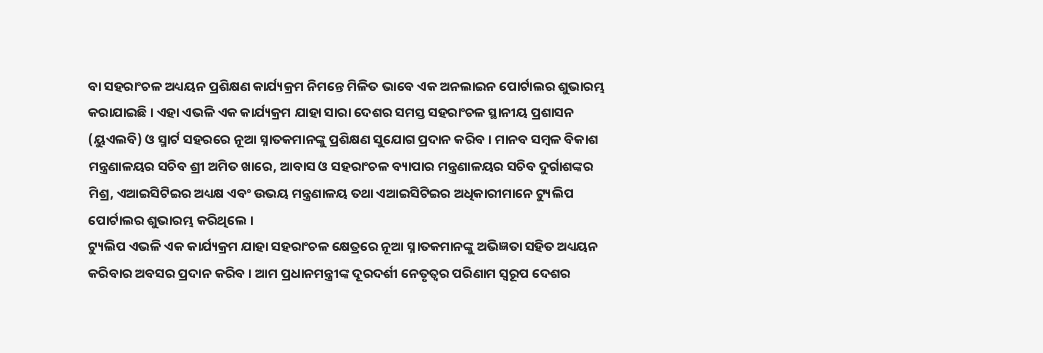ବା ସହରାଂଚଳ ଅଧ୍ୟୟନ ପ୍ରଶିକ୍ଷଣ କାର୍ଯ୍ୟକ୍ରମ ନିମନ୍ତେ ମିଳିତ ଭାବେ ଏକ ଅନଲାଇନ ପୋର୍ଟାଲର ଶୁଭାରମ୍ଭ କରାଯାଇଛି । ଏହା ଏଭଳି ଏକ କାର୍ଯ୍ୟକ୍ରମ ଯାହା ସାରା ଦେଶର ସମସ୍ତ ସହରାଂଚଳ ସ୍ଥାନୀୟ ପ୍ରଶାସନ (ୟୁଏଲବି) ଓ ସ୍ମାର୍ଟ ସହରରେ ନୂଆ ସ୍ନାତକମାନଙ୍କୁ ପ୍ରଶିକ୍ଷଣ ସୁଯୋଗ ପ୍ରଦାନ କରିବ । ମାନବ ସମ୍ବଳ ବିକାଶ ମନ୍ତ୍ରଣାଳୟର ସଚିବ ଶ୍ରୀ ଅମିତ ଖାରେ, ଆବାସ ଓ ସହରାଂଚଳ ବ୍ୟାପାର ମନ୍ତ୍ରଣାଳୟର ସଚିବ ଦୁର୍ଗାଶଙ୍କର ମିଶ୍ର, ଏଆଇସିଟିଇର ଅଧ୍ୟକ୍ଷ ଏବଂ ଉଭୟ ମନ୍ତ୍ରଣାଳୟ ତଥା ଏଆଇସିଟିଇର ଅଧିକାରୀମାନେ ଟ୍ୟୁଲିପ ପୋର୍ଟାଲର ଶୁଭାରମ୍ଭ କରିଥିଲେ ।
ଟ୍ୟୁଲିପ ଏଭଳି ଏକ କାର୍ଯ୍ୟକ୍ରମ ଯାହା ସହରାଂଚଳ କ୍ଷେତ୍ରରେ ନୂଆ ସ୍ନାତକମାନଙ୍କୁ ଅଭିଜ୍ଞତା ସହିତ ଅଧ୍ୟୟନ କରିବାର ଅବସର ପ୍ରଦାନ କରିବ । ଆମ ପ୍ରଧାନମନ୍ତ୍ରୀଙ୍କ ଦୂରଦର୍ଶୀ ନେତୃତ୍ୱର ପରିଣାମ ସ୍ୱରୂପ ଦେଶର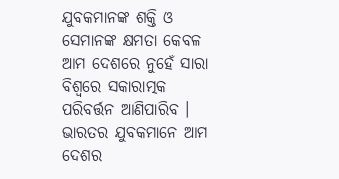ଯୁବକମାନଙ୍କ ଶକ୍ତି ଓ ସେମାନଙ୍କ କ୍ଷମତା କେବଳ ଆମ ଦେଶରେ ନୁହେଁ ସାରା ବିଶ୍ୱରେ ସକାରାତ୍ମକ ପରିବର୍ତ୍ତନ ଆଣିପାରିବ । ଭାରତର ଯୁବକମାନେ ଆମ ଦେଶର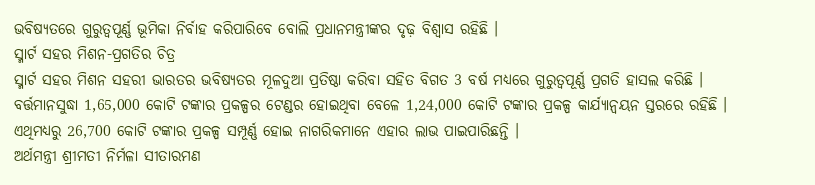ଭବିଷ୍ୟତରେ ଗୁରୁତ୍ୱପୂର୍ଣ୍ଣ ଭୂମିକା ନିର୍ବାହ କରିପାରିବେ ବୋଲି ପ୍ରଧାନମନ୍ତ୍ରୀଙ୍କର ଦୃଢ଼ ବିଶ୍ୱାସ ରହିଛି ।
ସ୍ମାର୍ଟ ସହର ମିଶନ-ପ୍ରଗତିର ଚିତ୍ର
ସ୍ମାର୍ଟ ସହର ମିଶନ ସହରୀ ଭାରତର ଭବିଷ୍ୟତର ମୂଳଦୁଆ ପ୍ରତିଷ୍ଠା କରିବା ସହିତ ବିଗତ 3 ବର୍ଷ ମଧ୍ୟରେ ଗୁରୁତ୍ୱପୂର୍ଣ୍ଣ ପ୍ରଗତି ହାସଲ କରିଛି । ବର୍ତ୍ତମାନସୁଦ୍ଧା 1,65,000 କୋଟି ଟଙ୍କାର ପ୍ରକଳ୍ପର ଟେଣ୍ଡର ହୋଇଥିବା ବେଳେ 1,24,000 କୋଟି ଟଙ୍କାର ପ୍ରକଳ୍ପ କାର୍ଯ୍ୟାନ୍ୱୟନ ସ୍ତରରେ ରହିଛି । ଏଥିମଧ୍ୟରୁ 26,700 କୋଟି ଟଙ୍କାର ପ୍ରକଳ୍ପ ସମ୍ପୂର୍ଣ୍ଣ ହୋଇ ନାଗରିକମାନେ ଏହାର ଲାଭ ପାଇପାରିଛନ୍ତି ।
ଅର୍ଥମନ୍ତ୍ରୀ ଶ୍ରୀମତୀ ନିର୍ମଳା ସୀତାରମଣ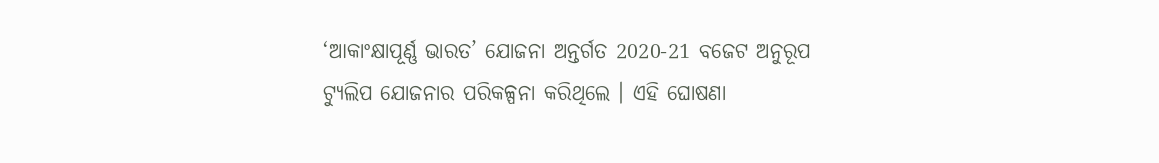‘ଆକାଂକ୍ଷାପୂର୍ଣ୍ଣ ଭାରତ’ ଯୋଜନା ଅନ୍ତର୍ଗତ 2020-21 ବଜେଟ ଅନୁରୂପ ଟ୍ୟୁଲିପ ଯୋଜନାର ପରିକଳ୍ପନା କରିଥିଲେ । ଏହି ଘୋଷଣା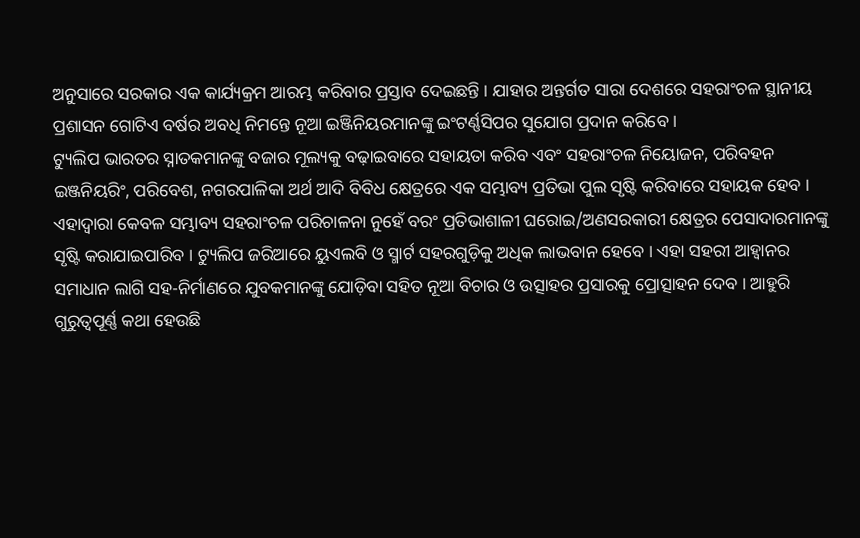ଅନୁସାରେ ସରକାର ଏକ କାର୍ଯ୍ୟକ୍ରମ ଆରମ୍ଭ କରିବାର ପ୍ରସ୍ତାବ ଦେଇଛନ୍ତି । ଯାହାର ଅନ୍ତର୍ଗତ ସାରା ଦେଶରେ ସହରାଂଚଳ ସ୍ଥାନୀୟ ପ୍ରଶାସନ ଗୋଟିଏ ବର୍ଷର ଅବଧି ନିମନ୍ତେ ନୂଆ ଇଞ୍ଜିନିୟରମାନଙ୍କୁ ଇଂଟର୍ଣ୍ଣସିପର ସୁଯୋଗ ପ୍ରଦାନ କରିବେ ।
ଟ୍ୟୁଲିପ ଭାରତର ସ୍ନାତକମାନଙ୍କୁ ବଜାର ମୂଲ୍ୟକୁ ବଢ଼ାଇବାରେ ସହାୟତା କରିବ ଏବଂ ସହରାଂଚଳ ନିୟୋଜନ, ପରିବହନ ଇଞ୍ଜନିୟରିଂ, ପରିବେଶ, ନଗରପାଳିକା ଅର୍ଥ ଆଦି ବିବିଧ କ୍ଷେତ୍ରରେ ଏକ ସମ୍ଭାବ୍ୟ ପ୍ରତିଭା ପୁଲ ସୃଷ୍ଟି କରିବାରେ ସହାୟକ ହେବ । ଏହାଦ୍ୱାରା କେବଳ ସମ୍ଭାବ୍ୟ ସହରାଂଚଳ ପରିଚାଳନା ନୁହେଁ ବରଂ ପ୍ରତିଭାଶାଳୀ ଘରୋଇ/ଅଣସରକାରୀ କ୍ଷେତ୍ରର ପେସାଦାରମାନଙ୍କୁ ସୃଷ୍ଟି କରାଯାଇପାରିବ । ଟ୍ୟୁଲିପ ଜରିଆରେ ୟୁଏଲବି ଓ ସ୍ମାର୍ଟ ସହରଗୁଡ଼ିକୁ ଅଧିକ ଲାଭବାନ ହେବେ । ଏହା ସହରୀ ଆହ୍ୱାନର ସମାଧାନ ଲାଗି ସହ-ନିର୍ମାଣରେ ଯୁବକମାନଙ୍କୁ ଯୋଡ଼ିବା ସହିତ ନୂଆ ବିଚାର ଓ ଉତ୍ସାହର ପ୍ରସାରକୁ ପ୍ରୋତ୍ସାହନ ଦେବ । ଆହୁରି ଗୁରୁତ୍ୱପୂର୍ଣ୍ଣ କଥା ହେଉଛି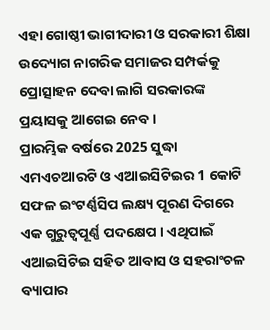ଏହା ଗୋଷ୍ଠୀ ଭାଗୀଦାରୀ ଓ ସରକାରୀ ଶିକ୍ଷା ଉଦ୍ୟୋଗ ନାଗରିକ ସମାଜର ସମ୍ପର୍କକୁ ପ୍ରୋତ୍ସାହନ ଦେବା ଲାଗି ସରକାରଙ୍କ ପ୍ରୟାସକୁ ଆଗେଇ ନେବ ।
ପ୍ରାରମ୍ଭିକ ବର୍ଷରେ 2025 ସୁଦ୍ଧା ଏମଏଚଆରଟି ଓ ଏଆଇସିଟିଇର 1 କୋଟି ସଫଳ ଇଂଟର୍ଣ୍ଣସିପ ଲକ୍ଷ୍ୟ ପୂରଣ ଦିଗରେ ଏକ ଗୁରୁତ୍ୱପୂର୍ଣ୍ଣ ପଦକ୍ଷେପ । ଏଥିପାଇଁ ଏଆଇସିଟିଇ ସହିତ ଆବାସ ଓ ସହରାଂଚଳ ବ୍ୟାପାର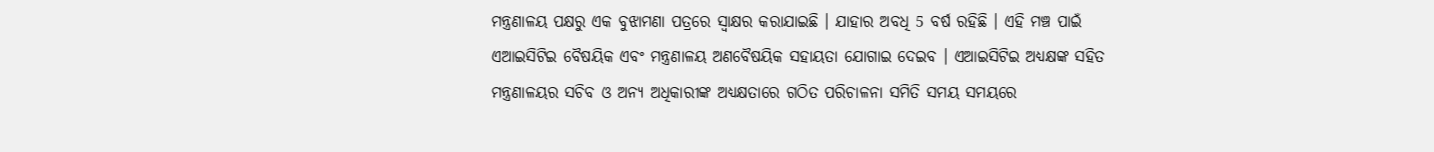ମନ୍ତ୍ରଣାଳୟ ପକ୍ଷରୁ ଏକ ବୁଝାମଣା ପତ୍ରରେ ସ୍ୱାକ୍ଷର କରାଯାଇଛି । ଯାହାର ଅବଧି 5 ବର୍ଷ ରହିଛି । ଏହି ମଞ୍ଚ ପାଇଁ ଏଆଇସିଟିଇ ବୈଷୟିକ ଏବଂ ମନ୍ତ୍ରଣାଳୟ ଅଣବୈଷୟିକ ସହାୟତା ଯୋଗାଇ ଦେଇବ । ଏଆଇସିଟିଇ ଅଧ୍ୟକ୍ଷଙ୍କ ସହିତ ମନ୍ତ୍ରଣାଳୟର ସଚିବ ଓ ଅନ୍ୟ ଅଧିକାରୀଙ୍କ ଅଧ୍ୟକ୍ଷତାରେ ଗଠିତ ପରିଚାଳନା ସମିତି ସମୟ ସମୟରେ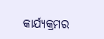କାର୍ଯ୍ୟକ୍ରମର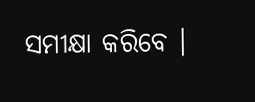ସମୀକ୍ଷା କରିବେ ।